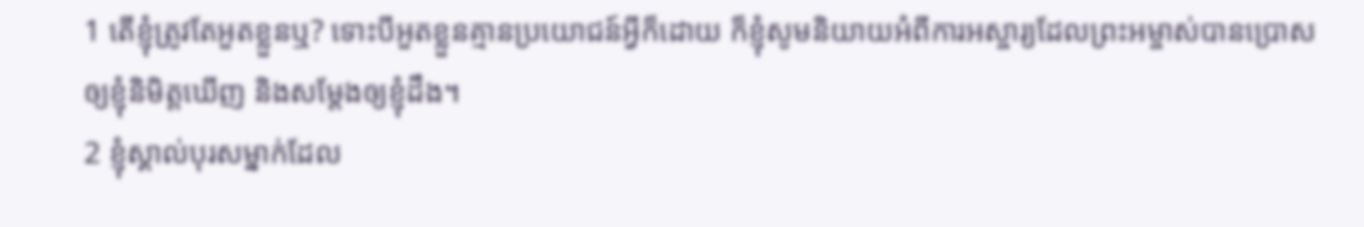1 តើខ្ញុំត្រូវតែអួតខ្លួនឬ? ទោះបីអួតខ្លួនគ្មានប្រយោជន៍អ្វីក៏ដោយ ក៏ខ្ញុំសូមនិយាយអំពីការអស្ចារ្យដែលព្រះអម្ចាស់បានប្រោសឲ្យខ្ញុំនិមិត្តឃើញ និងសម្តែងឲ្យខ្ញុំដឹង។
2 ខ្ញុំស្គាល់បុរសម្នាក់ដែល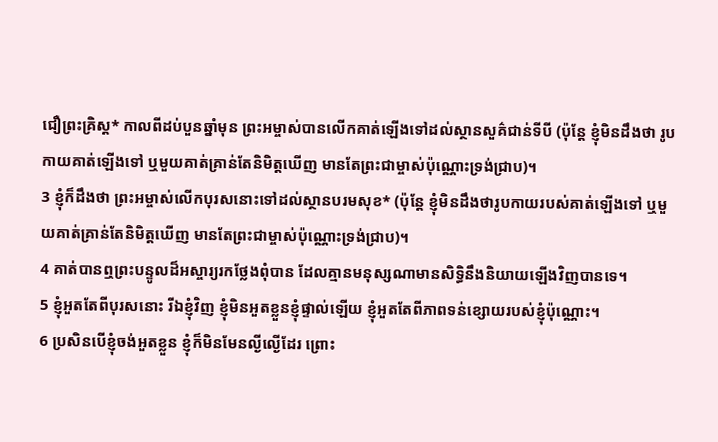ជឿព្រះគ្រិស្ដ* កាលពីដប់បួនឆ្នាំមុន ព្រះអម្ចាស់បានលើកគាត់ឡើងទៅដល់ស្ថានសួគ៌ជាន់ទីបី (ប៉ុន្តែ ខ្ញុំមិនដឹងថា រូបកាយគាត់ឡើងទៅ ឬមួយគាត់គ្រាន់តែនិមិត្តឃើញ មានតែព្រះជាម្ចាស់ប៉ុណ្ណោះទ្រង់ជ្រាប)។
3 ខ្ញុំក៏ដឹងថា ព្រះអម្ចាស់លើកបុរសនោះទៅដល់ស្ថានបរមសុខ* (ប៉ុន្តែ ខ្ញុំមិនដឹងថារូបកាយរបស់គាត់ឡើងទៅ ឬមួយគាត់គ្រាន់តែនិមិត្តឃើញ មានតែព្រះជាម្ចាស់ប៉ុណ្ណោះទ្រង់ជ្រាប)។
4 គាត់បានឮព្រះបន្ទូលដ៏អស្ចារ្យរកថ្លែងពុំបាន ដែលគ្មានមនុស្សណាមានសិទ្ធិនឹងនិយាយឡើងវិញបានទេ។
5 ខ្ញុំអួតតែពីបុរសនោះ រីឯខ្ញុំវិញ ខ្ញុំមិនអួតខ្លួនខ្ញុំផ្ទាល់ឡើយ ខ្ញុំអួតតែពីភាពទន់ខ្សោយរបស់ខ្ញុំប៉ុណ្ណោះ។
6 ប្រសិនបើខ្ញុំចង់អួតខ្លួន ខ្ញុំក៏មិនមែនល្ងីល្ងើដែរ ព្រោះ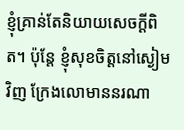ខ្ញុំគ្រាន់តែនិយាយសេចក្ដីពិត។ ប៉ុន្តែ ខ្ញុំសុខចិត្តនៅស្ងៀមវិញ ក្រែងលោមាននរណា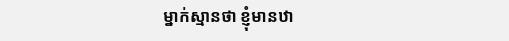ម្នាក់ស្មានថា ខ្ញុំមានឋា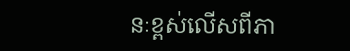នៈខ្ពស់លើសពីភា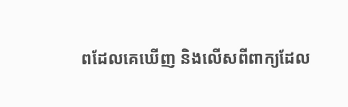ពដែលគេឃើញ និងលើសពីពាក្យដែល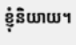ខ្ញុំនិយាយ។